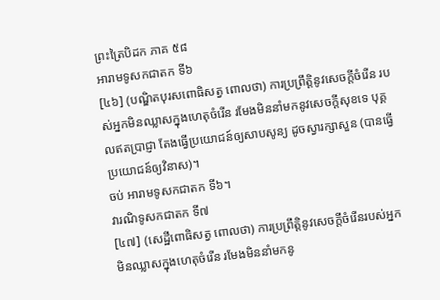ព្រះត្រៃបិដក ភាគ ៥៨
អារាមទូសកជាតក ទី៦
[៤៦] (បណិ្ឌតបុរសពោធិសត្វ ពោលថា) ការប្រព្រឹត្តិនូវសេចក្តីចំរើន របស់អ្នកមិនឈ្លាសក្នុងហេតុចំរើន រមែងមិននាំមកនូវសេចក្តីសុខទេ បុគ្គលឥតប្រាជ្ញា តែងធ្វើប្រយោជន៍ឲ្យសាបសូន្យ ដូចស្វារក្សាសួន (បានធ្វើប្រយោជន៍ឲ្យវិនាស)។
ចប់ អារាមទូសកជាតក ទី៦។
វារណិទូសកជាតក ទី៧
[៤៧] (សេដ្ឋីពោធិសត្វ ពោលថា) ការប្រព្រឹត្តិនូវសេចក្តីចំរើនរបស់អ្នកមិនឈ្លាសក្នុងហេតុចំរើន រមែងមិននាំមកនូ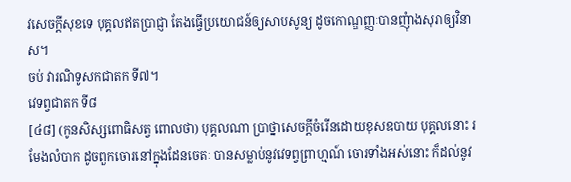វសេចក្តីសុខទេ បុគ្គលឥតប្រាជ្ញា តែងធ្វើប្រយោជន៍ឲ្យសាបសូន្យ ដូចកោណ្ឌញ្ញៈបានញុំាងសុរាឲ្យវិនាស។
ចប់ វារណិទូសកជាតក ទី៧។
វេទព្វជាតក ទី៨
[៤៨] (កូនសិស្សពោធិសត្វ ពោលថា) បុគ្គលណា ប្រាថ្នាសេចក្តីចំរើនដោយខុសឧបាយ បុគ្គលនោះ រមែងលំបាក ដូចពួកចោរនៅក្នុងដែនចេតៈ បានសម្លាប់នូវវេទព្វព្រាហ្មណ៍ ចោរទាំងអស់នោះ ក៏ដល់នូវ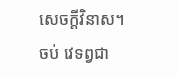សេចក្តីវិនាស។
ចប់ វេទព្វជា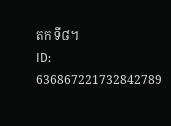តក ទី៨។
ID: 636867221732842789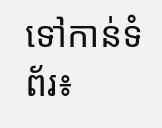ទៅកាន់ទំព័រ៖